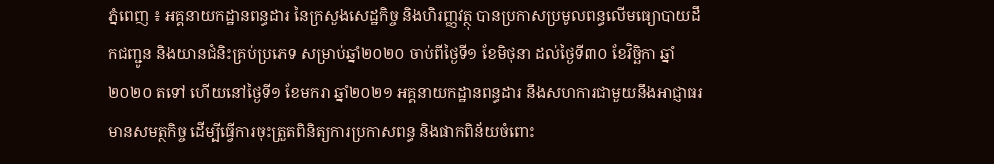ភ្នំពេញ ៖ អគ្គនាយកដ្ឋានពន្ធដារ នៃក្រសួងសេដ្ឋកិច្ច និងហិរញ្ញវត្ថុ បានប្រកាសប្រមូលពន្ធលើមធ្យោបាយដឹកជញ្ជូន និងយានជំនិះគ្រប់ប្រភេទ សម្រាប់ឆ្នាំ២០២០ ចាប់ពីថ្ងៃទី១ ខែមិថុនា ដល់ថ្ងៃទី៣០ ខែវិច្ឆិកា ឆ្នាំ២០២០ តទៅ ហើយនៅថ្ងៃទី១ ខែមករា ឆ្នាំ២០២១ អគ្គនាយកដ្ឋានពន្ធដារ នឹងសហការជាមួយនឹងអាជ្ញាធរមានសមត្ថកិច្ច ដើម្បីធ្វើការចុះត្រួតពិនិត្យការប្រកាសពន្ធ និងផាកពិន័យចំពោះ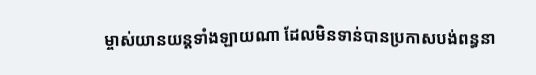ម្ចាស់យានយន្តទាំងឡាយណា ដែលមិនទាន់បានប្រកាសបង់ពន្ធនា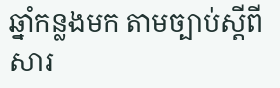ឆ្នាំកន្លងមក តាមច្បាប់ស្តីពីសារ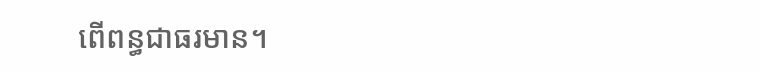ពើពន្ធជាធរមាន។